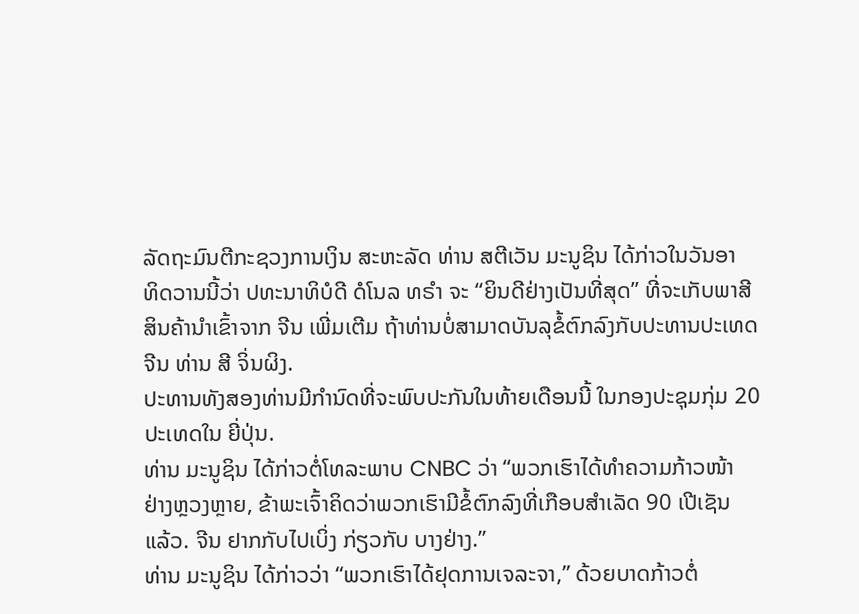ລັດຖະມົນຕີກະຊວງການເງິນ ສະຫະລັດ ທ່ານ ສຕີເວັນ ມະນູຊິນ ໄດ້ກ່າວໃນວັນອາ
ທິດວານນີ້ວ່າ ປທະນາທິບໍດີ ດໍໂນລ ທຣຳ ຈະ “ຍິນດີຢ່າງເປັນທີ່ສຸດ” ທີ່ຈະເກັບພາສີ
ສິນຄ້ານຳເຂົ້າຈາກ ຈີນ ເພີ່ມເຕີມ ຖ້າທ່ານບໍ່ສາມາດບັນລຸຂໍ້ຕົກລົງກັບປະທານປະເທດ
ຈີນ ທ່ານ ສີ ຈິ່ນຜິງ.
ປະທານທັງສອງທ່ານມີກຳນົດທີ່ຈະພົບປະກັນໃນທ້າຍເດືອນນີ້ ໃນກອງປະຊຸມກຸ່ມ 20
ປະເທດໃນ ຍີ່ປຸ່ນ.
ທ່ານ ມະນູຊິນ ໄດ້ກ່າວຕໍ່ໂທລະພາບ CNBC ວ່າ “ພວກເຮົາໄດ້ທຳຄວາມກ້າວໜ້າ
ຢ່າງຫຼວງຫຼາຍ, ຂ້າພະເຈົ້າຄິດວ່າພວກເຮົາມີຂໍ້ຕົກລົງທີ່ເກືອບສຳເລັດ 90 ເປີເຊັນ
ແລ້ວ. ຈີນ ຢາກກັບໄປເບິ່ງ ກ່ຽວກັບ ບາງຢ່າງ.”
ທ່ານ ມະນູຊິນ ໄດ້ກ່າວວ່າ “ພວກເຮົາໄດ້ຢຸດການເຈລະຈາ,” ດ້ວຍບາດກ້າວຕໍ່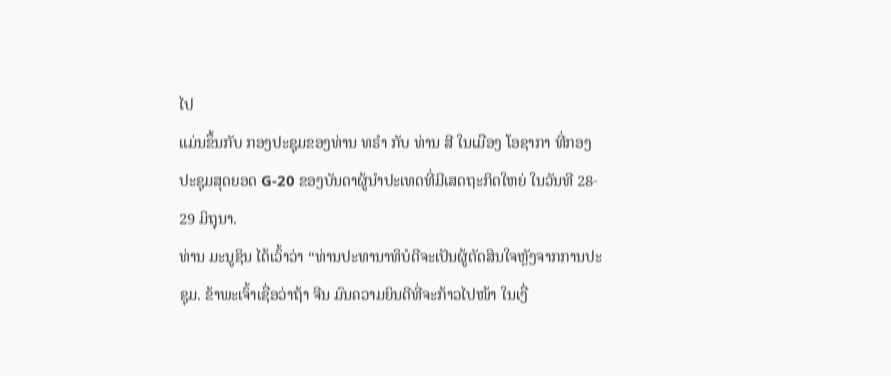ໄປ
ແມ່ນຂຶ້ນກັບ ກອງປະຊຸມຂອງທ່ານ ທຣຳ ກັບ ທ່ານ ສີ ໃນເມືອງ ໂອຊາກາ ທີ່ກອງ
ປະຊຸມສຸດຍອດ G-20 ຂອງບັນດາຜູ້ນຳປະເທດທີ່ມີເສດຖະກິດໃຫຍ່ ໃນວັນທີ 28-
29 ມິຖຸນາ.
ທ່ານ ມະນູຊິນ ໄດ້ເວົ້າວ່າ “ທ່ານປະທານາທິບໍດີຈະເປັນຜູ້ຕັດສິນໃຈຫຼັງຈາກການປະ
ຊຸມ. ຂ້າພະເຈົ້າເຊື່ອວ່າຖ້າ ຈີນ ມົນຄວາມຍິນດີທີ່ຈະກ້າວໄປໜ້າ ໃນເງື່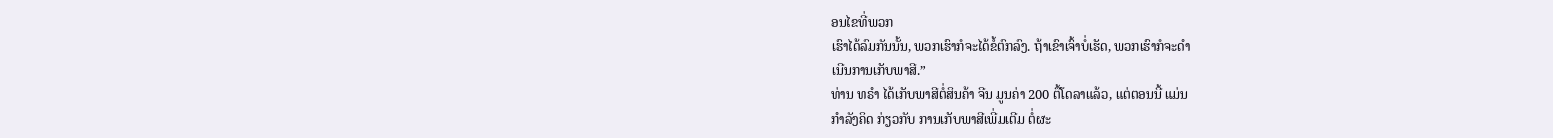ອນໄຂທີ່ພວກ
ເຮົາໄດ້ລົມກັນນັ້ນ, ພວກເຮົາກໍຈະໄດ້ຂໍ້ຕົກລົງ. ຖ້າເຂົາເຈົ້າບໍ່ເຮັດ, ພວກເຮົາກໍຈະດຳ
ເນີນການເກັບພາສີ.”
ທ່ານ ທຣຳ ໄດ້ເກັບພາສີຕໍ່ສິນຄ້າ ຈີນ ມູນຄ່າ 200 ຕື້ໂດລາແລ້ວ, ແຕ່ຕອນນີ້ ແມ່ນ
ກຳລັງຄິດ ກ່ຽວກັບ ການເກັບພາສີເພີ່ມເຕີມ ຕໍ່ຜະ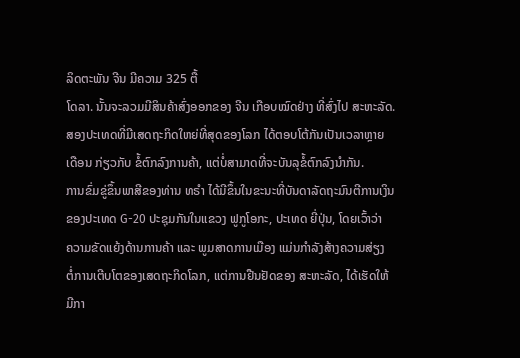ລິດຕະພັນ ຈີນ ມີຄວາມ 325 ຕື້
ໂດລາ. ນັ້ນຈະລວມມີສິນຄ້າສົ່ງອອກຂອງ ຈີນ ເກືອບໝົດຢ່າງ ທີ່ສົ່ງໄປ ສະຫະລັດ.
ສອງປະເທດທີ່ມີເສດຖະກິດໃຫຍ່ທີ່ສຸດຂອງໂລກ ໄດ້ຕອບໂຕ້ກັນເປັນເວລາຫຼາຍ
ເດືອນ ກ່ຽວກັບ ຂໍ້ຕົກລົງການຄ້າ, ແຕ່ບໍ່ສາມາດທີ່ຈະບັນລຸຂໍ້ຕົກລົງນຳກັນ.
ການຂົ່ມຂູ່ຂຶ້ນພາສີຂອງທ່ານ ທຣຳ ໄດ້ມີຂຶ້ນໃນຂະນະທີ່ບັນດາລັດຖະມົນຕີການເງິນ
ຂອງປະເທດ G-20 ປະຊຸມກັນໃນແຂວງ ຟູກູໂອກະ, ປະເທດ ຍີ່ປຸ່ນ, ໂດຍເວົ້າວ່າ
ຄວາມຂັດແຍ້ງດ້ານການຄ້າ ແລະ ພູມສາດການເມືອງ ແມ່ນກຳລັງສ້າງຄວາມສ່ຽງ
ຕໍ່ການເຕີບໂຕຂອງເສດຖະກິດໂລກ, ແຕ່ການຢືນຢັດຂອງ ສະຫະລັດ, ໄດ້ເຮັດໃຫ້
ມີກາ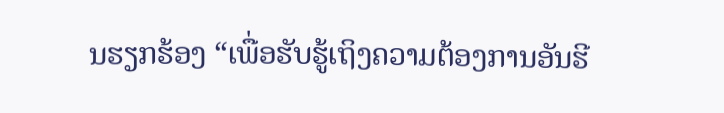ນຮຽກຮ້ອງ “ເພື່ອຮັບຮູ້ເຖິງຄວາມຕ້ອງການອັນຮີ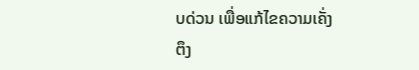ບດ່ວນ ເພື່ອແກ້ໄຂຄວາມເຄັ່ງ
ຕຶງ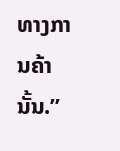ທາງການຄ້ານັ້ນ.”